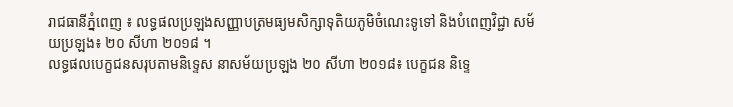រាជធានីភ្នំពេញ ៖ លទ្ធផលប្រឡងសញ្ញាបត្រមធ្យមសិក្សាទុតិយភូមិចំណេះទូទៅ និងបំពេញវិជ្ជា សម័យប្រឡង៖ ២០ សីហា ២០១៨ ។
លទ្ធផលបេក្ខជនសរុបតាមនិទ្ទេស នាសម័យប្រឡង ២០ សីហា ២០១៨៖ បេក្ខជន និទ្ទេ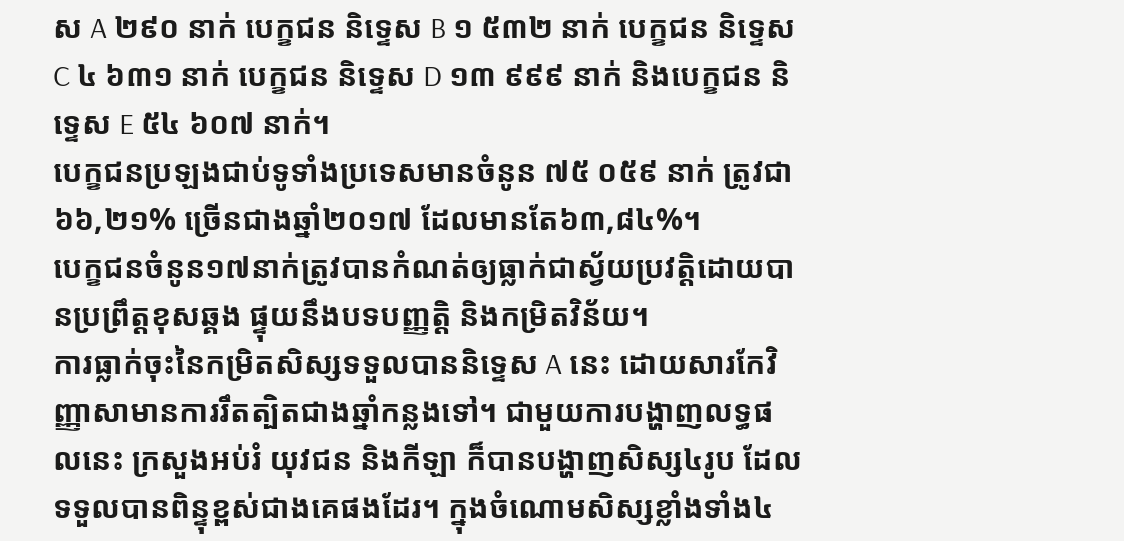ស A ២៩០ នាក់ បេក្ខជន និទ្ទេស B ១ ៥៣២ នាក់ បេក្ខជន និទ្ទេស C ៤ ៦៣១ នាក់ បេក្ខជន និទ្ទេស D ១៣ ៩៩៩ នាក់ និងបេក្ខជន និទ្ទេស E ៥៤ ៦០៧ នាក់។
បេក្ខជនប្រឡងជាប់ទូទាំងប្រទេសមានចំនូន ៧៥ ០៥៩ នាក់ ត្រូវជា៦៦,២១% ច្រើនជាងឆ្នាំ២០១៧ ដែលមានតែ៦៣,៨៤%។
បេក្ខជនចំនូន១៧នាក់ត្រូវបានកំណត់ឲ្យធ្លាក់ជាស្វ័យប្រវត្តិដោយបានប្រព្រឹត្តខុសឆ្គង ផ្ទុយនឹងបទបញ្ញត្តិ និងកម្រិតវិន័យ។
ការធ្លាក់ចុះនៃកម្រិតសិស្សទទួលបាននិទ្ទេស A នេះ ដោយសារកែវិញ្ញាសាមានការរឹតត្បិតជាងឆ្នាំកន្លងទៅ។ ជាមួយការបង្ហាញលទ្ធផលនេះ ក្រសួងអប់រំ យុវជន និងកីឡា ក៏បានបង្ហាញសិស្ស៤រូប ដែលទទួលបានពិន្ទុខ្ពស់ជាងគេផងដែរ។ ក្នុងចំណោមសិស្សខ្លាំងទាំង៤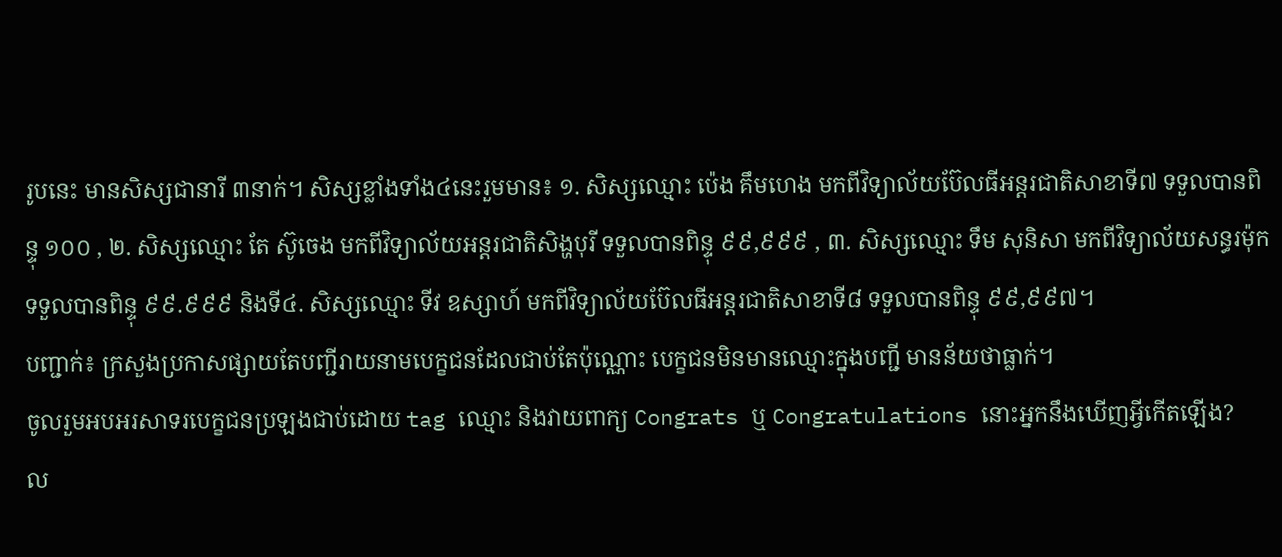រូបនេះ មានសិស្សជានារី ៣នាក់។ សិស្សខ្លាំងទាំង៤នេះរួមមាន៖ ១. សិស្សឈ្មោះ ប៉េង គឹមហេង មកពីវិទ្យាល័យប៊ែលធីអន្តរជាតិសាខាទី៧ ទទួលបានពិន្ទុ ១០០ , ២. សិស្សឈ្មោះ តែ ស៊ូចេង មកពីវិទ្យាល័យអន្តរជាតិសិង្ហបុរី ទទួលបានពិន្ទុ ៩៩,៩៩៩ , ៣. សិស្សឈ្មោះ ទឹម សុនិសា មកពីវិទ្យាល័យសន្ធរម៉ុក ទទួលបានពិន្ទុ ៩៩.៩៩៩ និងទី៤. សិស្សឈ្មោះ ទីវ ឧស្សាហ៍ មកពីវិទ្យាល័យប៊ែលធីអន្តរជាតិសាខាទី៨ ទទួលបានពិន្ទុ ៩៩,៩៩៧។
បញ្ជាក់៖ ក្រសួងប្រកាសផ្សាយតែបញ្ជីរាយនាមបេក្ខជនដែលជាប់តែប៉ុណ្ណោះ បេក្ខជនមិនមានឈ្មោះក្នុងបញ្ជី មានន័យថាធ្លាក់។
ចូលរួមអបអរសាទរបេក្ខជនប្រឡងជាប់ដោយ tag ឈ្មោះ និងវាយពាក្យ Congrats ឬ Congratulations នោះអ្នកនឹងឃើញអ្វីកើតឡើង?
ល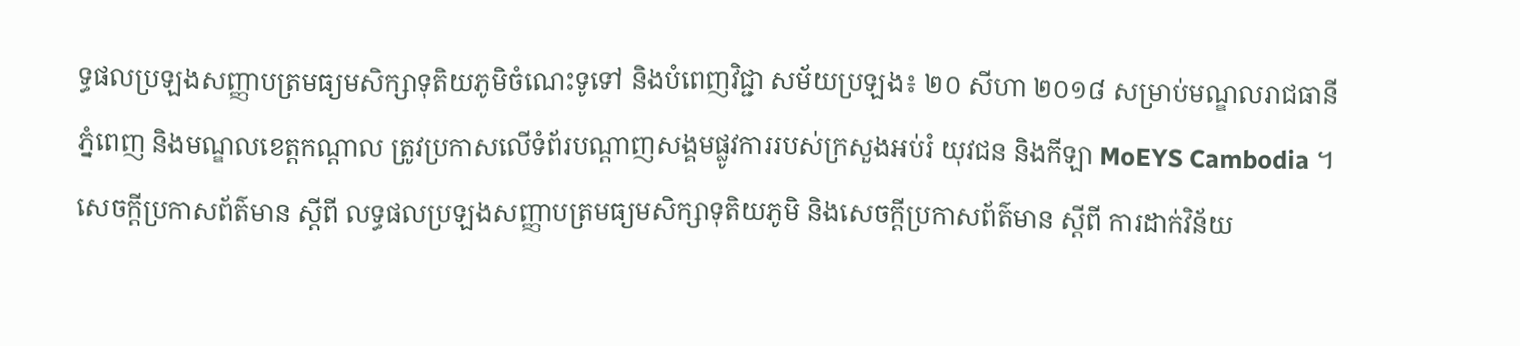ទ្ធផលប្រឡងសញ្ញាបត្រមធ្យមសិក្សាទុតិយភូមិចំណេះទូទៅ និងបំពេញវិជ្ជា សម័យប្រឡង៖ ២០ សីហា ២០១៨ សម្រាប់មណ្ឌលរាជធានីភ្នំពេញ និងមណ្ឌលខេត្តកណ្ដាល ត្រូវប្រកាសលើទំព័របណ្ដាញសង្គមផ្លូវការរបស់ក្រសួងអប់រំ យុវជន និងកីឡា MoEYS Cambodia ។
សេចក្ដីប្រកាសព័ត៌មាន ស្ដីពី លទ្ធផលប្រឡងសញ្ញាបត្រមធ្យមសិក្សាទុតិយភូមិ និងសេចក្ដីប្រកាសព័ត៌មាន ស្ដីពី ការដាក់វិន័យ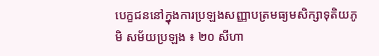បេក្ខជននៅក្នុងការប្រឡងសញ្ញាបត្រមធ្យមសិក្សាទុតិយភូមិ សម័យប្រឡង ៖ ២០ សីហា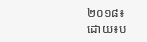២០១៨៖
ដោយ៖ប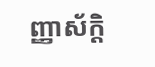ញ្ញាស័ក្តិ